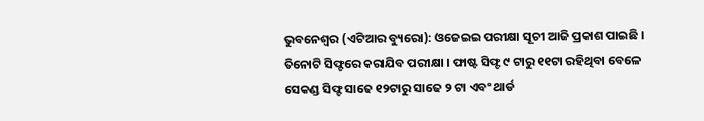ଭୁବନେଶ୍ୱର (ଏଟିଆର ବ୍ୟୁରୋ): ଓଜେଇଇ ପରୀକ୍ଷା ସୂଚୀ ଆଜି ପ୍ରକାଶ ପାଇଛି । ତିନୋଟି ସିଫ୍ଟରେ କରାଯିବ ପରୀକ୍ଷା । ଫାଷ୍ଟ ସିଫ୍ଟ ୯ ଟାରୁ ୧୧ଟା ରହିଥିବା ବେଳେ ସେକଣ୍ଡ ସିଫ୍ଟ ସାଢେ ୧୨ଟାରୁ ସାଢେ ୨ ଟା ଏବଂ ଥାର୍ଡ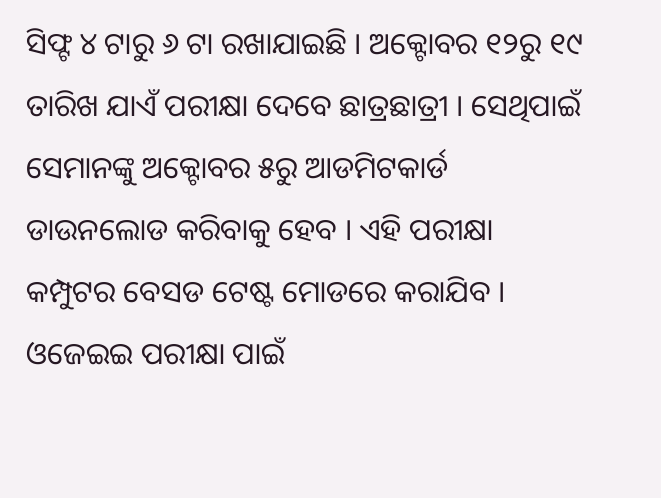ସିଫ୍ଟ ୪ ଟାରୁ ୬ ଟା ରଖାଯାଇଛି । ଅକ୍ଟୋବର ୧୨ରୁ ୧୯ ତାରିଖ ଯାଏଁ ପରୀକ୍ଷା ଦେବେ ଛାତ୍ରଛାତ୍ରୀ । ସେଥିପାଇଁ ସେମାନଙ୍କୁ ଅକ୍ଟୋବର ୫ରୁ ଆଡମିଟକାର୍ଡ ଡାଉନଲୋଡ କରିବାକୁ ହେବ । ଏହି ପରୀକ୍ଷା କମ୍ପୁଟର ବେସଡ ଟେଷ୍ଟ ମୋଡରେ କରାଯିବ ।
ଓଜେଇଇ ପରୀକ୍ଷା ପାଇଁ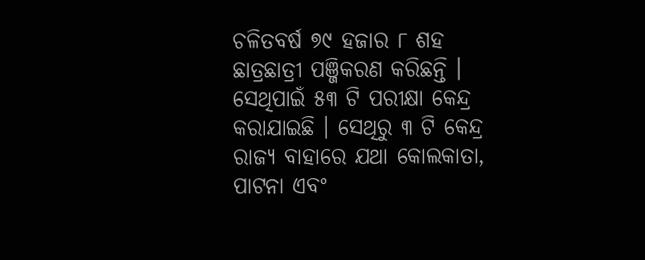ଚଳିତବର୍ଷ ୭୯ ହଜାର ୮ ଶହ ଛାତ୍ରଛାତ୍ରୀ ପଞ୍ଜିକରଣ କରିଛନ୍ତି । ସେଥିପାଇଁ ୫୩ ଟି ପରୀକ୍ଷା କେନ୍ଦ୍ର କରାଯାଇଛି । ସେଥିରୁ ୩ ଟି କେନ୍ଦ୍ର ରାଜ୍ୟ ବାହାରେ ଯଥା କୋଲକାତା, ପାଟନା ଏବଂ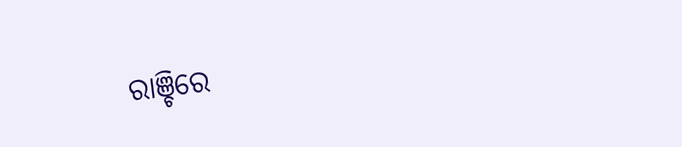ରାଞ୍ଚିରେ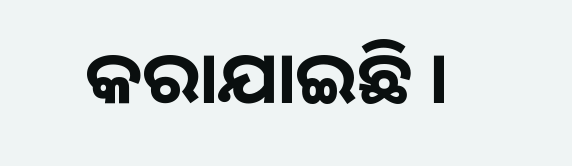କରାଯାଇଛି ।